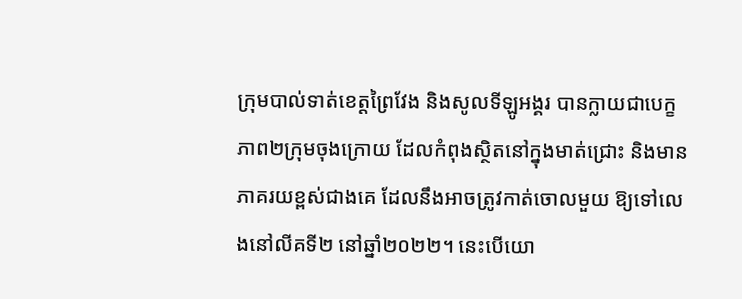ក្រុមបាល់ទាត់ខេត្តព្រៃវែង និងសូលទីឡូអង្គរ បានក្លាយជាបេក្ខភាព២ក្រុមចុងក្រោយ ដែលកំពុងស្ថិតនៅក្នុងមាត់ជ្រោះ និងមានភាគរយខ្ពស់ជាងគេ ដែលនឹងអាចត្រូវកាត់ចោលមួយ ឱ្យទៅលេងនៅលីគទី២ នៅឆ្នាំ២០២២។ នេះបើយោ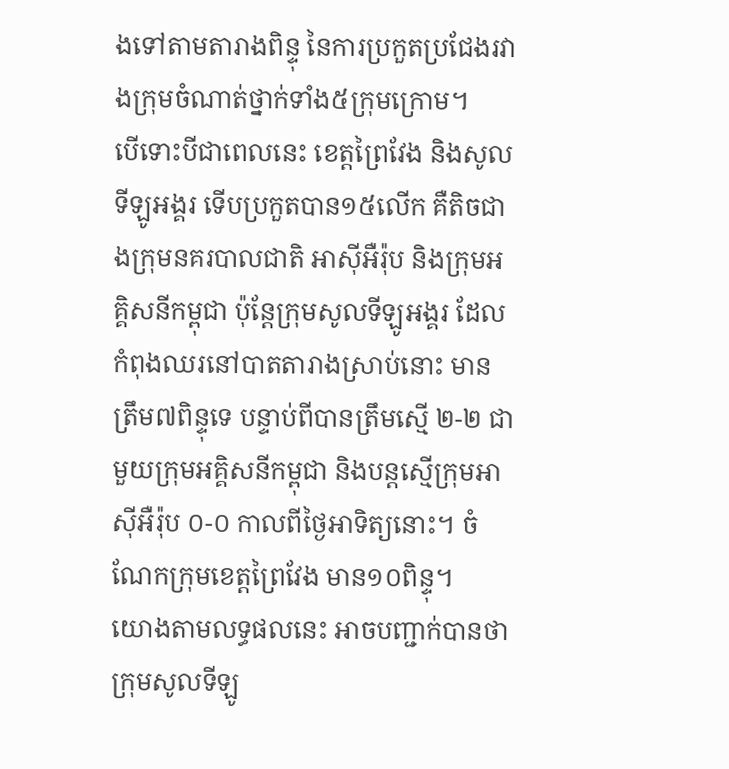ងទៅតាមតារាងពិន្ទុ នៃការប្រកួតប្រជែងរវាងក្រុមចំណាត់ថ្នាក់ទាំង៥ក្រុមក្រោម។
បើទោះបីជាពេលនេះ ខេត្តព្រៃវែង និងសូលទីឡូអង្គរ ទើបប្រកួតបាន១៥លើក គឺតិចជាងក្រុមនគរបាលជាតិ អាស៊ីអឺរ៉ុប និងក្រុមអគ្គិសនីកម្ពុជា ប៉ុន្តែក្រុមសូលទីឡូអង្គរ ដែលកំពុងឈរនៅបាតតារាងស្រាប់នោះ មានត្រឹម៧ពិន្ទុទេ បន្ទាប់ពីបានត្រឹមស្មើ ២-២ ជាមួយក្រុមអគ្គិសនីកម្ពុជា និងបន្តស្មើក្រុមអាស៊ីអឺរ៉ុប ០-០ កាលពីថ្ងៃអាទិត្យនោះ។ ចំណែកក្រុមខេត្តព្រៃវែង មាន១០ពិន្ទុ។
យោងតាមលទ្ធផលនេះ អាចបញ្ជាក់បានថា ក្រុមសូលទីឡូ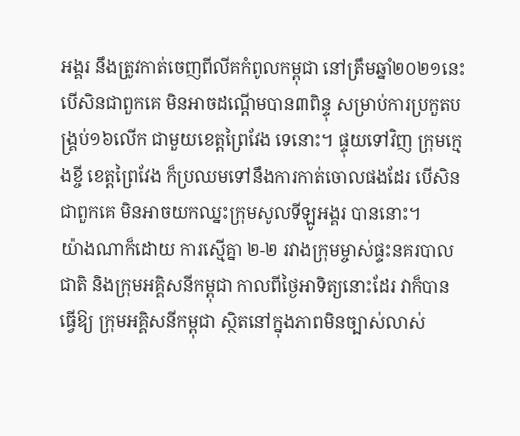អង្គរ នឹងត្រូវកាត់ចេញពីលីគកំពូលកម្ពុជា នៅត្រឹមឆ្នាំ២០២១នេះ បើសិនជាពួកគេ មិនអាចដណ្តើមបាន៣ពិន្ទុ សម្រាប់ការប្រកួតបង្រ្គប់១៦លើក ជាមួយខេត្តព្រៃវែង ទេនោះ។ ផ្ទុយទៅវិញ ក្រុមក្មេងខ្ចី ខេត្តព្រៃវែង ក៏ប្រឈមទៅនឹងការកាត់ចោលផងដែរ បើសិនជាពួកគេ មិនអាចយកឈ្នះក្រុមសូលទីឡូអង្គរ បាននោះ។
យ៉ាងណាក៏ដោយ ការស្មើគ្នា ២-២ រវាងក្រុមម្ចាស់ផ្ទះនគរបាលជាតិ និងក្រុមអគ្គិសនីកម្ពុជា កាលពីថ្ងៃអាទិត្យនោះដែរ វាក៏បានធ្វើឱ្យ ក្រុមអគ្គិសនីកម្ពុជា ស្ថិតនៅក្នុងភាពមិនច្បាស់លាស់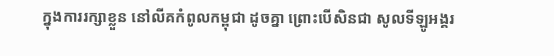ក្នុងការរក្សាខ្លួន នៅលីគកំពូលកម្ពុជា ដូចគ្នា ព្រោះបើសិនជា សូលទីឡូអង្គរ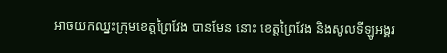អាចយកឈ្នះក្រុមខេត្តព្រៃវែង បានមែន នោះ ខេត្តព្រៃវែង និងសូលទីឡូអង្គរ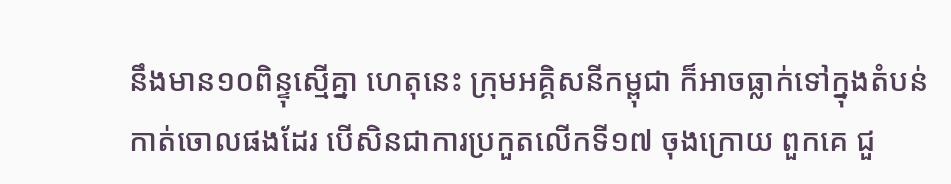នឹងមាន១០ពិន្ទុស្មើគ្នា ហេតុនេះ ក្រុមអគ្គិសនីកម្ពុជា ក៏អាចធ្លាក់ទៅក្នុងតំបន់កាត់ចោលផងដែរ បើសិនជាការប្រកួតលើកទី១៧ ចុងក្រោយ ពួកគេ ជួ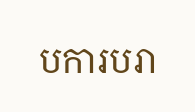បការបរា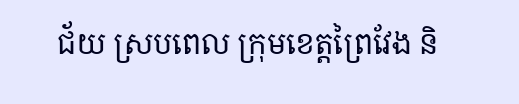ជ័យ ស្របពេល ក្រុមខេត្តព្រៃវែង និ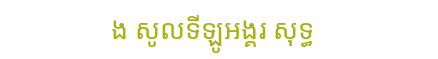ង សូលទីឡូអង្គរ សុទ្ធ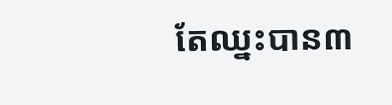តែឈ្នះបាន៣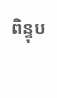ពិន្ទុប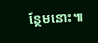ន្ថែមនោះ៕